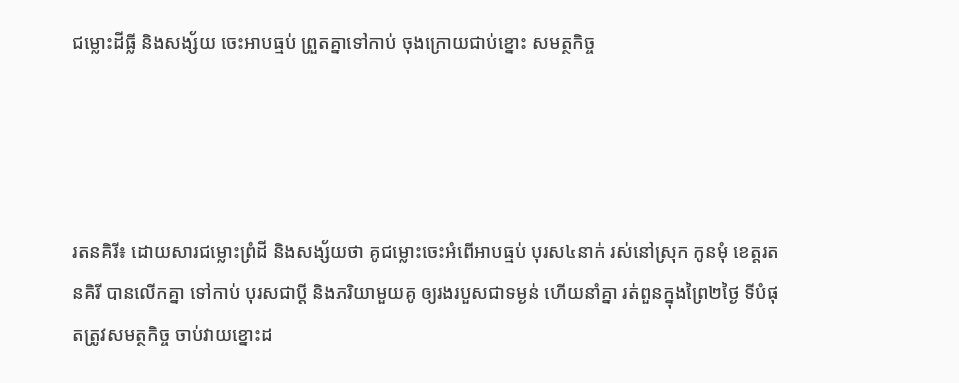ជម្លោះដីធ្លី និងសង្ស័យ ចេះអាបធ្មប់ ព្រួតគ្នាទៅកាប់ ចុងក្រោយជាប់ខ្នោះ សមត្ថកិច្ច




រតនគិរី៖ ដោយសារជម្លោះព្រំដី និងសង្ស័យថា គូជម្លោះចេះអំពើអាបធ្មប់ បុរស៤នាក់ រស់នៅស្រុក កូនមុំ ខេត្តរតនគិរី បានលើកគ្នា ទៅកាប់ បុរសជាប្តី និងភរិយាមួយគូ ឲ្យរងរបួសជាទម្ងន់ ហើយនាំគ្នា រត់ពួនក្នុងព្រៃ២ថ្ងៃ ទីបំផុតត្រូវសមត្ថកិច្ច ចាប់វាយខ្នោះដ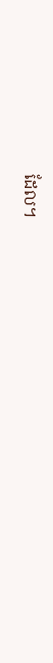ដែល។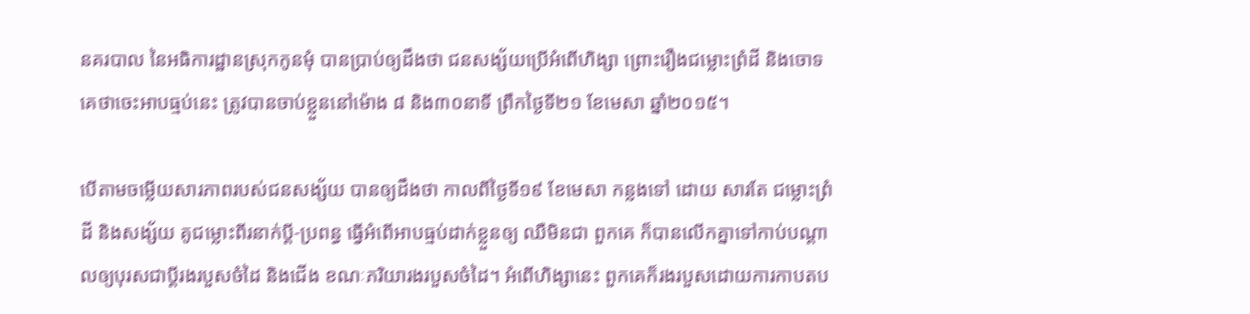នគរបាល នៃអធិការដ្ឋានស្រុកកូនមុំ បានប្រាប់ឲ្យដឹងថា ជនសង្ស័យប្រើអំពើហិង្សា ព្រោះរឿងជម្លោះព្រំដី និងចោទគេថាចេះអាបធ្មប់នេះ ត្រូវបានចាប់ខ្លួននៅម៉ោង ៨ និង៣០នាទី ព្រឹកថ្ងៃទី២១ ខែមេសា ឆ្នាំ២០១៥។

បើតាមចម្លើយសារភាពរបស់ជនសង្ស័យ បានឲ្យដឹងថា កាលពីថ្ងៃទី១៩ ខែមេសា កន្លងទៅ ដោយ សារតែ ជម្លោះព្រំដី និងសង្ស័យ គូជម្លោះពីរនាក់ប្តី-ប្រពន្ធ ធ្វើអំពើអាបធ្មប់ដាក់ខ្លួនឲ្យ ឈឺមិនជា ពួកគេ ក៏បានលើកគ្នាទៅកាប់បណ្តាលឲ្យបុរសជាប្តីរងរបួសចំដៃ និងជើង ខណៈភរិយារងរបួសចំដៃ។ អំពើហិង្សានេះ ពួកគេក៏រងរបួសដោយការកាបតប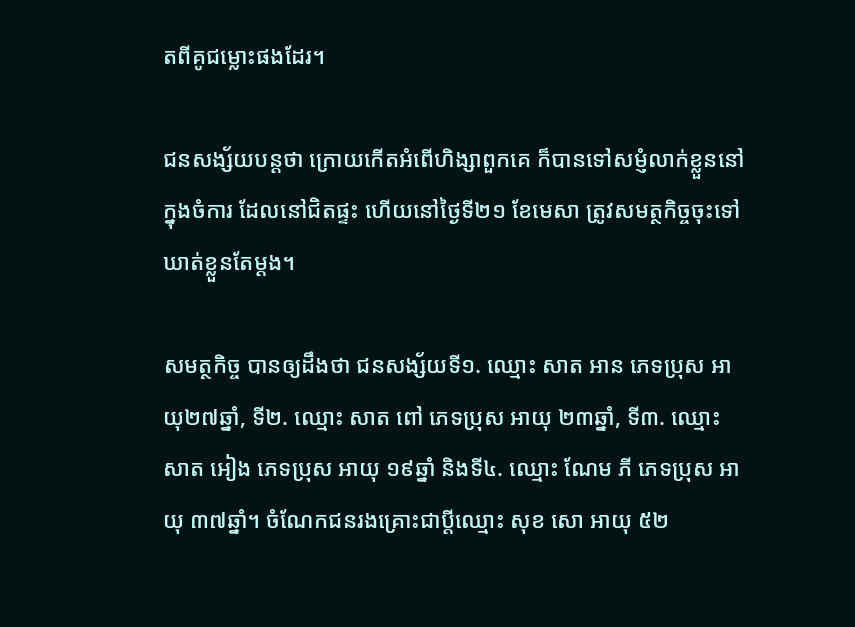តពីគូជម្លោះផងដែរ។

ជនសង្ស័យបន្តថា ក្រោយកើតអំពើហិង្សាពួកគេ ក៏បានទៅសម្ញំលាក់ខ្លួននៅក្នុងចំការ ដែលនៅជិតផ្ទះ ហើយនៅថ្ងៃទី២១ ខែមេសា ត្រូវសមត្ថកិច្ចចុះទៅឃាត់ខ្លួនតែម្តង។

សមត្ថកិច្ច បានឲ្យដឹងថា ជនសង្ស័យទី១. ឈ្មោះ សាត អាន ភេទប្រុស អាយុ២៧ឆ្នាំ, ទី២. ឈ្មោះ សាត ពៅ ភេទប្រុស អាយុ ២៣ឆ្នាំ, ទី៣. ឈ្មោះ សាត អៀង ភេទប្រុស អាយុ ១៩ឆ្នាំ និងទី៤. ឈ្មោះ ណែម ភី ភេទប្រុស អាយុ ៣៧ឆ្នាំ។ ចំណែកជនរងគ្រោះជាប្តីឈ្មោះ សុខ សោ អាយុ ៥២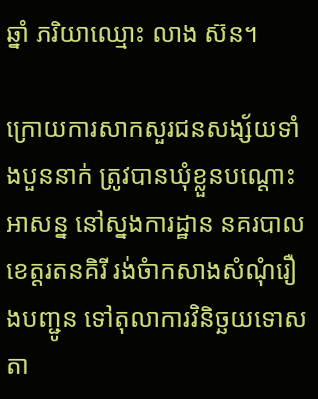ឆ្នាំ ភរិយាឈ្មោះ លាង ស៊ន។

ក្រោយការសាកសួរជនសង្ស័យទាំងបួននាក់ ត្រូវបានឃុំខ្លួនបណ្តោះអាសន្ន នៅស្នងការដ្ឋាន នគរបាលខេត្តរតនគិរី រង់ចំាកសាងសំណុំរឿងបញ្ជូន ទៅតុលាការវិនិច្ឆយទោសតា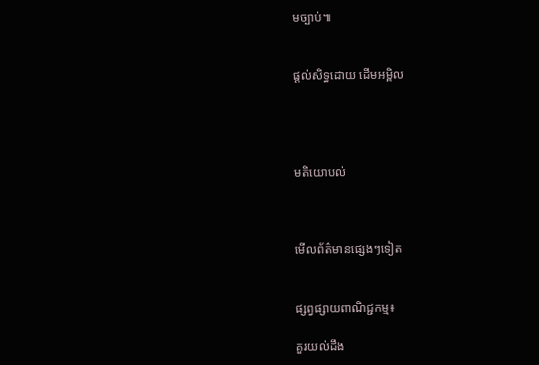មច្បាប់៕


ផ្តល់សិទ្ធដោយ ដើមអម្ពិល




មតិយោបល់



មើលព័ត៌មានផ្សេងៗទៀត


ផ្សព្វផ្សាយពាណិជ្ជកម្ម៖

គួរយល់ដឹង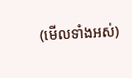(មើលទាំងអស់)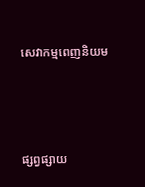សេវាកម្មពេញនិយម



ផ្សព្វផ្សាយ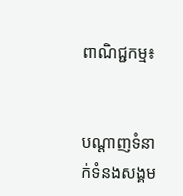ពាណិជ្ជកម្ម៖


បណ្តាញទំនាក់ទំនងសង្គម